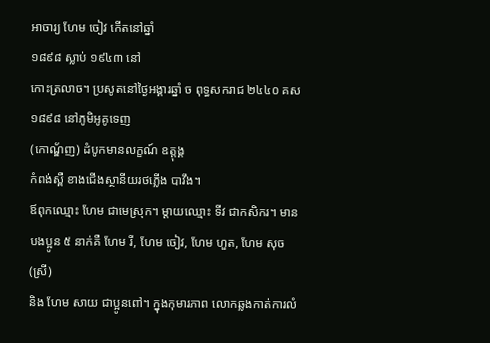អាចារ្យ ហែម ចៀវ កើតនៅឆ្នាំ
១៨៩៨ ស្លាប់ ១៩៤៣ នៅ
កោះត្រលាច។ ប្រសូតនៅថ្ងៃអង្គារឆ្នាំ ច ពុទ្ធសករាជ ២៤៤០ គស
១៨៩៨ នៅភូមិអូគូទេញ
(កោណ្ឌ័ញ) ដំបូកមានលក្ខណ៍ ឧត្តុង្គ
កំពង់ស្ពឺ ខាងជើងស្ថានីយរថភ្លើង បាវឹង។
ឪពុកឈ្មោះ ហែម ជាមេស្រុក។ ម្ដាយឈ្មោះ ទីវ ជាកសិករ។ មាន
បងប្អូន ៥ នាក់គឺ ហែម រី, ហែម ចៀវ, ហែម ហួត, ហែម សុច
(ស្រី)
និង ហែម សាយ ជាប្អូនពៅ។ ក្នុងកុមារភាព លោកឆ្លងកាត់ការលំ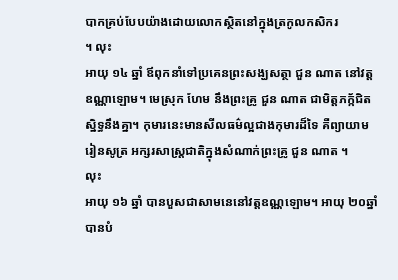បាកគ្រប់បែបយ៉ាងដោយលោកស្ថិតនៅក្នុងត្រកូលកសិករ
។ លុះ
អាយុ ១៤ ឆ្នាំ ឪពុកនាំទៅប្រគេនព្រះសង្ឃសត្ថា ជួន ណាត នៅវត្ត
ឧណ្ណាឡោម។ មេស្រុក ហែម នឹងព្រះគ្រូ ជួន ណាត ជាមិត្តភក័្កជិត
ស្និទ្ធនឹងគ្នា។ កុមារនេះមានសីលធម៌ល្អជាងកុមារដ៏ទៃ គឺព្យាយាម
រៀនសូត្រ អក្សរសាស្រ្តជាតិក្នុងសំណាក់ព្រះគ្រូ ជួន ណាត ។
លុះ
អាយុ ១៦ ឆ្នាំ បានបួសជាសាមនេនៅវត្តឧណ្ណឡោម។ អាយុ ២០ឆ្នាំ
បានបំ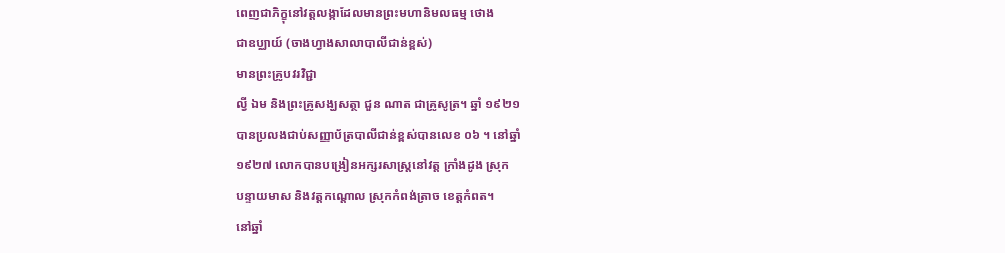ពេញជាភិក្ខុនៅវត្តលង្កាដែលមានព្រះមហានិមលធម្ម ថោង
ជាឧប្ឈាយ៍ (ចាងហ្វាងសាលាបាលីជាន់ខ្ពស់)
មានព្រះគ្រូបវរវិជ្ជា
ល្វី ឯម និងព្រះគ្រូសង្ឃសត្ថា ជួន ណាត ជាគ្រូសូត្រ។ ឆ្នាំ ១៩២១
បានប្រលងជាប់សញ្ញាប័ត្របាលីជាន់ខ្ពស់បានលេខ ០៦ ។ នៅឆ្នាំ
១៩២៧ លោកបានបង្រៀនអក្សរសាស្ត្រនៅវត្ត ក្រាំងដូង ស្រុក
បន្ទាយមាស និងវត្តកណ្តោល ស្រុកកំពង់ត្រាច ខេត្តកំពត។
នៅឆ្នាំ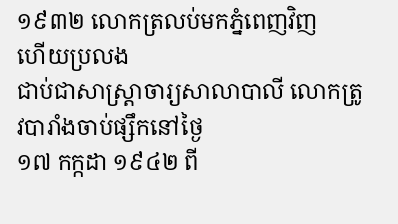១៩៣២ លោកត្រលប់មកភ្នំពេញវិញ
ហើយប្រលង
ជាប់ជាសាស្រ្តាចារ្យសាលាបាលី លោកត្រូវបារាំងចាប់ផ្សឹកនៅថ្ងៃ
១៧ កក្កដា ១៩៤២ ពី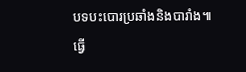បទបះបោរប្រឆាំងនិងបារាំង៕
ធ្វើ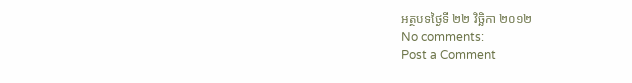អត្ថបទថ្ងៃទី ២២ វិច្ឆិកា ២០១២
No comments:
Post a Comment